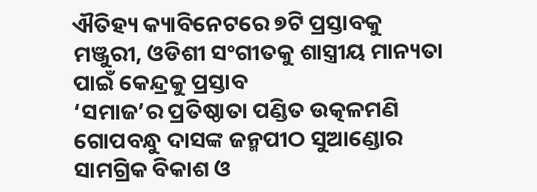ଐତିହ୍ୟ କ୍ୟାବିନେଟରେ ୭ଟି ପ୍ରସ୍ତାବକୁ ମଞ୍ଜୁରୀ, ଓଡିଶୀ ସଂଗୀତକୁ ଶାସ୍ତ୍ରୀୟ ମାନ୍ୟତା ପାଇଁ କେନ୍ଦ୍ରକୁ ପ୍ରସ୍ତାବ
‘ସମାଜ’ର ପ୍ରତିଷ୍ଠାତା ପଣ୍ଡିତ ଉତ୍କଳମଣି ଗୋପବନ୍ଧୁ ଦାସଙ୍କ ଜନ୍ମପୀଠ ସୁଆଣ୍ଡୋର ସାମଗ୍ରିକ ବିକାଶ ଓ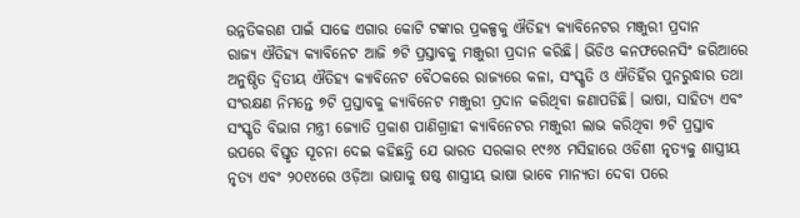ଉନ୍ନତିକରଣ ପାଇଁ ସାଢେ ଏଗାର କୋଟି ଟଙ୍କାର ପ୍ରକଳ୍ପକୁ ଐତିହ୍ୟ କ୍ୟାବିନେଟର ମଞ୍ଜୁରୀ ପ୍ରଦାନ
ରାଜ୍ୟ ଐତିହ୍ୟ କ୍ୟାବିନେଟ ଆଜି ୭ଟି ପ୍ରସ୍ତାବକୁ ମଞ୍ଜୁରୀ ପ୍ରଦାନ କରିଛି। ଭିଡିଓ କନଫରେନସିଂ ଜରିଆରେ ଅନୁଷ୍ଠିତ ଦ୍ଵିତୀୟ ଐତିହ୍ୟ କ୍ୟାବିନେଟ ବୈଠକରେ ରାଜ୍ୟରେ କଳା, ସଂସ୍କୃତି ଓ ଐତିହିଁର ପୁନରୁଦ୍ଧାର ତଥା ସଂରକ୍ଷଣ ନିମନ୍ତେ ୭ଟି ପ୍ରସ୍ତାବକୁ କ୍ୟାବିନେଟ ମଞ୍ଜୁରୀ ପ୍ରଦାନ କରିଥିବା ଜଣାପଡିଛି। ଭାଷା, ସାହିତ୍ୟ ଏବଂ ସଂସ୍କୃତି ବିଭାଗ ମନ୍ତ୍ରୀ ଜ୍ୟୋତି ପ୍ରକାଶ ପାଣିଗ୍ରାହୀ କ୍ୟାବିନେଟର ମଞ୍ଜୁରୀ ଲାଭ କରିଥିବା ୭ଟି ପ୍ରସ୍ତାବ ଉପରେ ବିସ୍ତୃତ ସୂଚନା ଦେଇ କହିଛନ୍ତି ଯେ ଭାରତ ସରକାର ୧୯୬୪ ମସିହାରେ ଓଡିଶୀ ନୃତ୍ୟକୁ ଶାସ୍ତ୍ରୀୟ ନୃତ୍ୟ ଏବଂ ୨୦୧୪ରେ ଓଡ଼ିଆ ଭାଷାକୁ ଷଷ୍ଠ ଶାସ୍ତ୍ରୀୟ ଭାଷା ଭାବେ ମାନ୍ୟତା ଦେବା ପରେ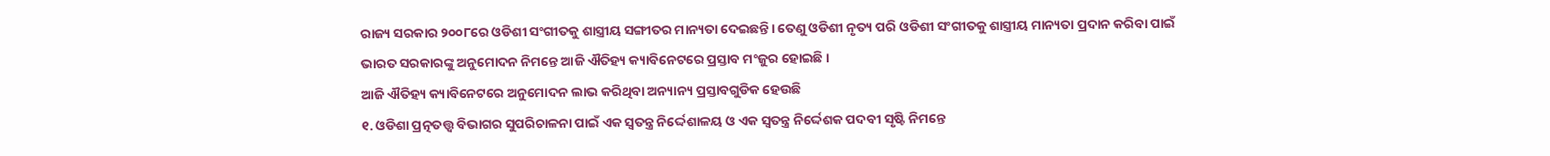ରାଜ୍ୟ ସରକାର ୨୦୦୮ରେ ଓଡିଶୀ ସଂଗୀତକୁ ଶାସ୍ତ୍ରୀୟ ସଙ୍ଗୀତର ମାନ୍ୟତା ଦେଇଛନ୍ତି। ତେଣୁ ଓଡିଶୀ ନୃତ୍ୟ ପରି ଓଡିଶୀ ସଂଗୀତକୁ ଶାସ୍ତ୍ରୀୟ ମାନ୍ୟତା ପ୍ରଦାନ କରିବା ପାଇଁ ଭାରତ ସରକାରଙ୍କୁ ଅନୁମୋଦନ ନିମନ୍ତେ ଆଜି ଐତିହ୍ୟ କ୍ୟାବିନେଟରେ ପ୍ରସ୍ତାବ ମଂଜୁର ହୋଇଛି।
ଆଜି ଐତିହ୍ୟ କ୍ୟାବିନେଟରେ ଅନୁମୋଦନ ଲାଭ କରିଥିବା ଅନ୍ୟାନ୍ୟ ପ୍ରସ୍ତାବଗୁଡିକ ହେଉଛି
୧. ଓଡିଶା ପ୍ରତ୍ନତତ୍ତ୍ୱ ବିଭାଗର ସୁପରିଚାଳନା ପାଇଁ ଏକ ସ୍ୱତନ୍ତ୍ର ନିର୍ଦ୍ଦେଶାଳୟ ଓ ଏକ ସ୍ୱତନ୍ତ୍ର ନିର୍ଦ୍ଦେଶକ ପଦବୀ ସୃଷ୍ଟି ନିମନ୍ତେ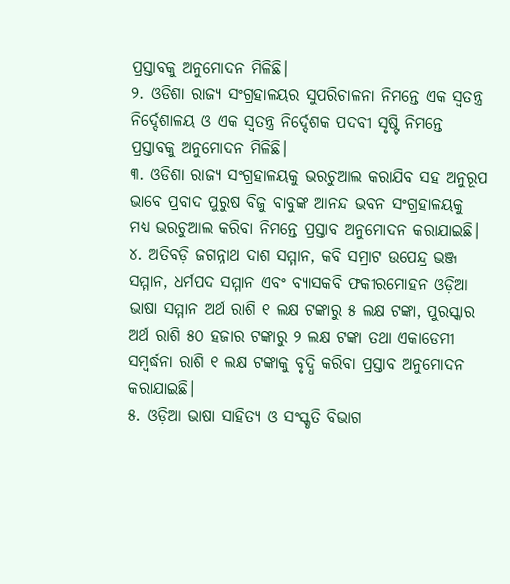ପ୍ରସ୍ତାବକୁ ଅନୁମୋଦନ ମିଳିଛି।
୨. ଓଡିଶା ରାଜ୍ୟ ସଂଗ୍ରହାଳୟର ସୁପରିଚାଳନା ନିମନ୍ତେ ଏକ ସ୍ୱତନ୍ତ୍ର ନିର୍ଦ୍ଦେଶାଳୟ ଓ ଏକ ସ୍ୱତନ୍ତ୍ର ନିର୍ଦ୍ଦେଶକ ପଦବୀ ସୃଷ୍ଟି ନିମନ୍ତେ ପ୍ରସ୍ତାବକୁ ଅନୁମୋଦନ ମିଳିଛି।
୩. ଓଡିଶା ରାଜ୍ୟ ସଂଗ୍ରହାଳୟକୁ ଭରଚୁଆଲ କରାଯିବ ସହ ଅନୁରୂପ ଭାବେ ପ୍ରବାଦ ପୁରୁଷ ବିଜୁ ବାବୁଙ୍କ ଆନନ୍ଦ ଭବନ ସଂଗ୍ରହାଳୟକୁ ମଧ୍ୟ ଭରଚୁଆଲ କରିବା ନିମନ୍ତେ ପ୍ରସ୍ତାବ ଅନୁମୋଦନ କରାଯାଇଛି।
୪. ଅତିବଡ଼ି ଜଗନ୍ନାଥ ଦାଶ ସମ୍ମାନ, କବି ସମ୍ରାଟ ଉପେନ୍ଦ୍ର ଭଞ୍ଜ ସମ୍ମାନ, ଧର୍ମପଦ ସମ୍ମାନ ଏବଂ ବ୍ୟାସକବି ଫକୀରମୋହନ ଓଡ଼ିଆ ଭାଷା ସମ୍ମାନ ଅର୍ଥ ରାଶି ୧ ଲକ୍ଷ ଟଙ୍କାରୁ ୫ ଲକ୍ଷ ଟଙ୍କା, ପୁରସ୍କାର ଅର୍ଥ ରାଶି ୫୦ ହଜାର ଟଙ୍କାରୁ ୨ ଲକ୍ଷ ଟଙ୍କା ତଥା ଏକାଡେମୀ ସମ୍ବର୍ଦ୍ଧନା ରାଶି ୧ ଲକ୍ଷ ଟଙ୍କାକୁ ବୃଦ୍ଧି କରିବା ପ୍ରସ୍ତାବ ଅନୁମୋଦନ କରାଯାଇଛି।
୫. ଓଡ଼ିଆ ଭାଷା ସାହିତ୍ୟ ଓ ସଂସ୍କୃତି ବିଭାଗ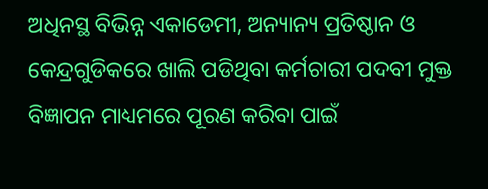ଅଧିନସ୍ଥ ବିଭିନ୍ନ ଏକାଡେମୀ, ଅନ୍ୟାନ୍ୟ ପ୍ରତିଷ୍ଠାନ ଓ କେନ୍ଦ୍ରଗୁଡିକରେ ଖାଲି ପଡିଥିବା କର୍ମଚାରୀ ପଦବୀ ମୁକ୍ତ ବିଜ୍ଞାପନ ମାଧ୍ୟମରେ ପୂରଣ କରିବା ପାଇଁ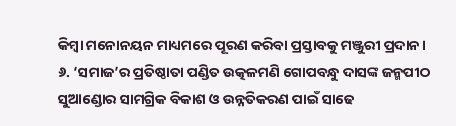କିମ୍ବା ମନୋନୟନ ମାଧ୍ୟମରେ ପୂରଣ କରିବା ପ୍ରସ୍ତାବକୁ ମଞ୍ଜୁରୀ ପ୍ରଦାନ।
୬. ‘ସମାଜ’ର ପ୍ରତିଷ୍ଠାତା ପଣ୍ଡିତ ଉତ୍କଳମଣି ଗୋପବନ୍ଧୁ ଦାସଙ୍କ ଜନ୍ମପୀଠ ସୁଆଣ୍ଡୋର ସାମଗ୍ରିକ ବିକାଶ ଓ ଉନ୍ନତିକରଣ ପାଇଁ ସାଢେ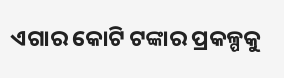ଏଗାର କୋଟି ଟଙ୍କାର ପ୍ରକଳ୍ପକୁ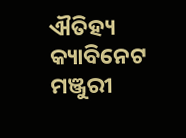ଐତିହ୍ୟ କ୍ୟାବିନେଟ ମଞ୍ଜୁରୀ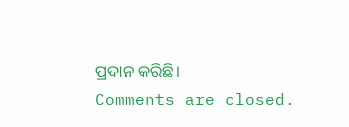ପ୍ରଦାନ କରିଛି।
Comments are closed.